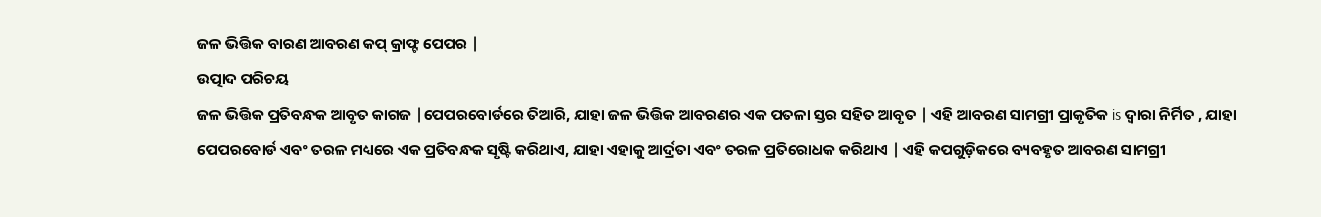ଜଳ ଭିତ୍ତିକ ବାରଣ ଆବରଣ କପ୍ କ୍ରାଫ୍ଟ ପେପର |
ଉତ୍ପାଦ ପରିଚୟ
ଜଳ ଭିତ୍ତିକ ପ୍ରତିବନ୍ଧକ ଆବୃତ କାଗଜ |ପେପରବୋର୍ଡରେ ତିଆରି, ଯାହା ଜଳ ଭିତ୍ତିକ ଆବରଣର ଏକ ପତଳା ସ୍ତର ସହିତ ଆବୃତ | ଏହି ଆବରଣ ସାମଗ୍ରୀ ପ୍ରାକୃତିକ is ଦ୍ୱାରା ନିର୍ମିତ , ଯାହା ପେପରବୋର୍ଡ ଏବଂ ତରଳ ମଧ୍ୟରେ ଏକ ପ୍ରତିବନ୍ଧକ ସୃଷ୍ଟି କରିଥାଏ, ଯାହା ଏହାକୁ ଆର୍ଦ୍ରତା ଏବଂ ତରଳ ପ୍ରତିରୋଧକ କରିଥାଏ | ଏହି କପଗୁଡ଼ିକରେ ବ୍ୟବହୃତ ଆବରଣ ସାମଗ୍ରୀ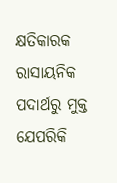କ୍ଷତିକାରକ ରାସାୟନିକ ପଦାର୍ଥରୁ ମୁକ୍ତ ଯେପରିକି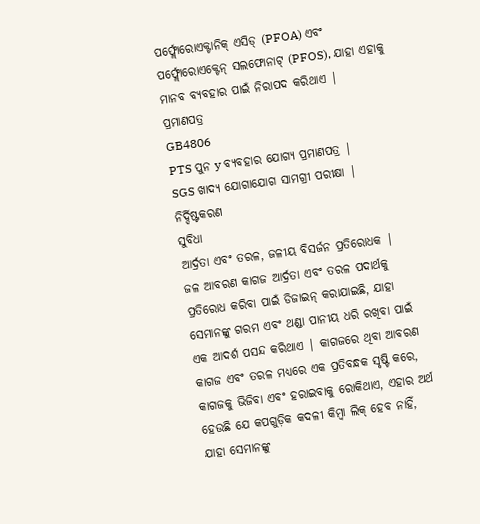ପର୍ଫ୍ଲୋରୋଏକ୍ଟାନିକ୍ ଏସିଡ୍ (PFOA) ଏବଂ ପର୍ଫ୍ଲୋରୋଏକ୍ଟେନ୍ ସଲଫୋନାଟ୍ (PFOS), ଯାହା ଏହାକୁ ମାନବ ବ୍ୟବହାର ପାଇଁ ନିରାପଦ କରିଥାଏ |
ପ୍ରମାଣପତ୍ର
GB4806
PTS ପୁନ y ବ୍ୟବହାର ଯୋଗ୍ୟ ପ୍ରମାଣପତ୍ର |
SGS ଖାଦ୍ୟ ଯୋଗାଯୋଗ ସାମଗ୍ରୀ ପରୀକ୍ଷା |
ନିର୍ଦ୍ଦିଷ୍ଟକରଣ
ସୁବିଧା
ଆର୍ଦ୍ରତା ଏବଂ ତରଳ, ଜଳୀୟ ବିସର୍ଜନ ପ୍ରତିରୋଧକ |
ଜଳ ଆବରଣ କାଗଜ ଆର୍ଦ୍ରତା ଏବଂ ତରଳ ପଦାର୍ଥକୁ ପ୍ରତିରୋଧ କରିବା ପାଇଁ ଡିଜାଇନ୍ କରାଯାଇଛି, ଯାହା ସେମାନଙ୍କୁ ଗରମ ଏବଂ ଥଣ୍ଡା ପାନୀୟ ଧରି ରଖିବା ପାଇଁ ଏକ ଆଦର୍ଶ ପସନ୍ଦ କରିଥାଏ | କାଗଜରେ ଥିବା ଆବରଣ କାଗଜ ଏବଂ ତରଳ ମଧ୍ୟରେ ଏକ ପ୍ରତିବନ୍ଧକ ସୃଷ୍ଟି କରେ, କାଗଜକୁ ଭିଜିବା ଏବଂ ହରାଇବାକୁ ରୋକିଥାଏ, ଏହାର ଅର୍ଥ ହେଉଛି ଯେ କପଗୁଡ଼ିକ କଦଳୀ କିମ୍ବା ଲିକ୍ ହେବ ନାହିଁ, ଯାହା ସେମାନଙ୍କୁ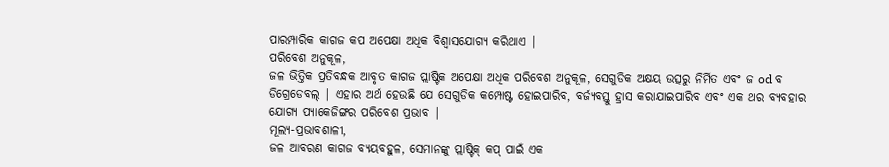ପାରମ୍ପାରିକ କାଗଜ କପ ଅପେକ୍ଷା ଅଧିକ ବିଶ୍ୱାସଯୋଗ୍ୟ କରିଥାଏ |
ପରିବେଶ ଅନୁକୂଳ,
ଜଳ ଭିତ୍ତିକ ପ୍ରତିବନ୍ଧକ ଆବୃତ କାଗଜ ପ୍ଲାଷ୍ଟିକ ଅପେକ୍ଷା ଅଧିକ ପରିବେଶ ଅନୁକୂଳ, ସେଗୁଡିକ ଅକ୍ଷୟ ଉତ୍ସରୁ ନିର୍ମିତ ଏବଂ ଜ od ବ ଡିଗ୍ରେଡେବଲ୍ | ଏହାର ଅର୍ଥ ହେଉଛି ଯେ ସେଗୁଡିକ କମ୍ପୋଷ୍ଟ ହୋଇପାରିବ, ବର୍ଜ୍ୟବସ୍ତୁ ହ୍ରାସ କରାଯାଇପାରିବ ଏବଂ ଏକ ଥର ବ୍ୟବହାର ଯୋଗ୍ୟ ପ୍ୟାକେଜିଙ୍ଗର ପରିବେଶ ପ୍ରଭାବ |
ମୂଲ୍ୟ-ପ୍ରଭାବଶାଳୀ,
ଜଳ ଆବରଣ କାଗଜ ବ୍ୟୟବହୁଳ, ସେମାନଙ୍କୁ ପ୍ଲାଷ୍ଟିକ୍ କପ୍ ପାଇଁ ଏକ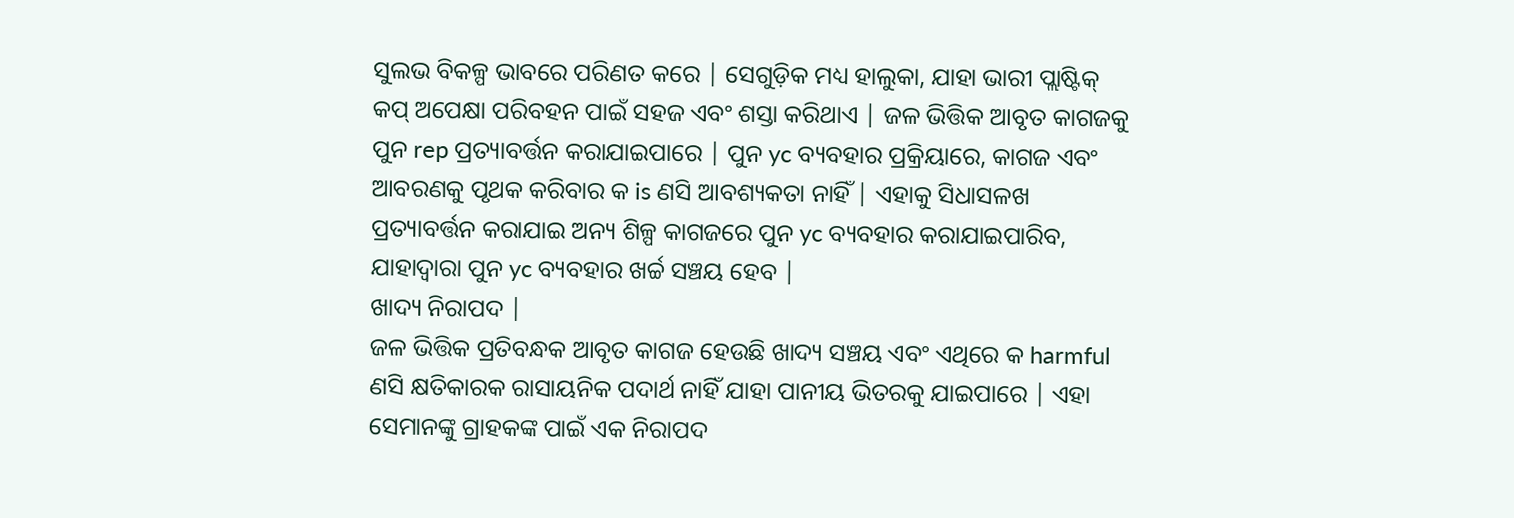ସୁଲଭ ବିକଳ୍ପ ଭାବରେ ପରିଣତ କରେ | ସେଗୁଡ଼ିକ ମଧ୍ୟ ହାଲୁକା, ଯାହା ଭାରୀ ପ୍ଲାଷ୍ଟିକ୍ କପ୍ ଅପେକ୍ଷା ପରିବହନ ପାଇଁ ସହଜ ଏବଂ ଶସ୍ତା କରିଥାଏ | ଜଳ ଭିତ୍ତିକ ଆବୃତ କାଗଜକୁ ପୁନ rep ପ୍ରତ୍ୟାବର୍ତ୍ତନ କରାଯାଇପାରେ | ପୁନ yc ବ୍ୟବହାର ପ୍ରକ୍ରିୟାରେ, କାଗଜ ଏବଂ ଆବରଣକୁ ପୃଥକ କରିବାର କ is ଣସି ଆବଶ୍ୟକତା ନାହିଁ | ଏହାକୁ ସିଧାସଳଖ ପ୍ରତ୍ୟାବର୍ତ୍ତନ କରାଯାଇ ଅନ୍ୟ ଶିଳ୍ପ କାଗଜରେ ପୁନ yc ବ୍ୟବହାର କରାଯାଇପାରିବ, ଯାହାଦ୍ୱାରା ପୁନ yc ବ୍ୟବହାର ଖର୍ଚ୍ଚ ସଞ୍ଚୟ ହେବ |
ଖାଦ୍ୟ ନିରାପଦ |
ଜଳ ଭିତ୍ତିକ ପ୍ରତିବନ୍ଧକ ଆବୃତ କାଗଜ ହେଉଛି ଖାଦ୍ୟ ସଞ୍ଚୟ ଏବଂ ଏଥିରେ କ harmful ଣସି କ୍ଷତିକାରକ ରାସାୟନିକ ପଦାର୍ଥ ନାହିଁ ଯାହା ପାନୀୟ ଭିତରକୁ ଯାଇପାରେ | ଏହା ସେମାନଙ୍କୁ ଗ୍ରାହକଙ୍କ ପାଇଁ ଏକ ନିରାପଦ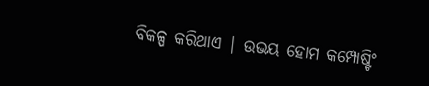ବିକଳ୍ପ କରିଥାଏ | ଉଭୟ ହୋମ କମ୍ପୋଷ୍ଟିଂ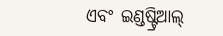ଏବଂ ଇଣ୍ଡଷ୍ଟ୍ରିଆଲ୍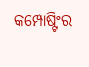କମ୍ପୋଷ୍ଟିଂର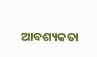ଆବଶ୍ୟକତା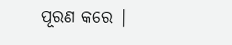ପୂରଣ କରେ |